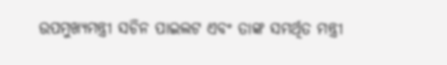ଉପମୁଖ୍ୟମନ୍ତ୍ରୀ ସଚିନ ପାଇଲଟ ଏବଂ ତାଙ୍କ ସମର୍ଥିତ ମନ୍ତ୍ରୀ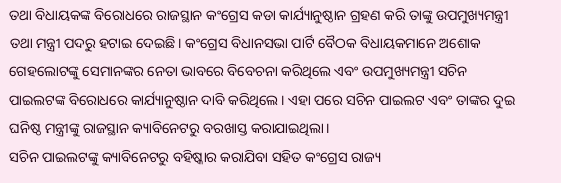ତଥା ବିଧାୟକଙ୍କ ବିରୋଧରେ ରାଜସ୍ଥାନ କଂଗ୍ରେସ କଡା କାର୍ଯ୍ୟାନୁଷ୍ଠାନ ଗ୍ରହଣ କରି ତାଙ୍କୁ ଉପମୁଖ୍ୟମନ୍ତ୍ରୀ ତଥା ମନ୍ତ୍ରୀ ପଦରୁ ହଟାଇ ଦେଇଛି। କଂଗ୍ରେସ ବିଧାନସଭା ପାର୍ଟି ବୈଠକ ବିଧାୟକମାନେ ଅଶୋକ ଗେହଲୋଟଙ୍କୁ ସେମାନଙ୍କର ନେତା ଭାବରେ ବିବେଚନା କରିଥିଲେ ଏବଂ ଉପମୁଖ୍ୟମନ୍ତ୍ରୀ ସଚିନ ପାଇଲଟଙ୍କ ବିରୋଧରେ କାର୍ଯ୍ୟାନୁଷ୍ଠାନ ଦାବି କରିଥିଲେ। ଏହା ପରେ ସଚିନ ପାଇଲଟ ଏବଂ ତାଙ୍କର ଦୁଇ ଘନିଷ୍ଠ ମନ୍ତ୍ରୀଙ୍କୁ ରାଜସ୍ଥାନ କ୍ୟାବିନେଟରୁ ବରଖାସ୍ତ କରାଯାଇଥିଲା।
ସଚିନ ପାଇଲଟଙ୍କୁ କ୍ୟାବିନେଟରୁ ବହିଷ୍କାର କରାଯିବା ସହିତ କଂଗ୍ରେସ ରାଜ୍ୟ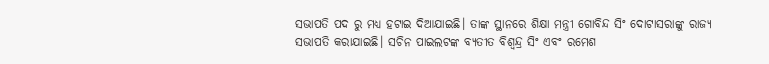ସଭାପତି ପଦ ରୁ ମଧ୍ୟ ହଟାଇ ଦିଆଯାଇଛି। ତାଙ୍କ ସ୍ଥାନରେ ଶିକ୍ଷା ମନ୍ତ୍ରୀ ଗୋବିନ୍ଦ ସିଂ ଦୋଟାସରାଙ୍କୁ ରାଜ୍ୟ ସଭାପତି କରାଯାଇଛି। ସଚିନ ପାଇଲଟଙ୍କ ବ୍ୟତୀତ ବିଶ୍ୱନ୍ଦ୍ର ସିଂ ଏବଂ ରମେଶ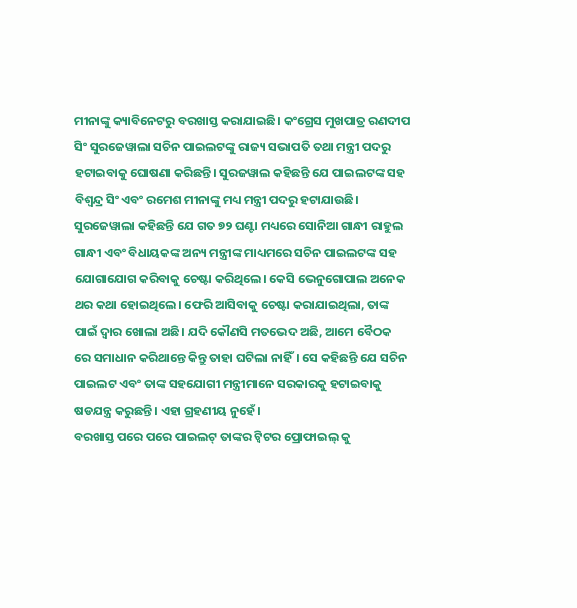ମୀନାଙ୍କୁ କ୍ୟାବିନେଟରୁ ବରଖାସ୍ତ କରାଯାଇଛି। କଂଗ୍ରେସ ମୁଖପାତ୍ର ରଣଦୀପ ସିଂ ସୁରଜେୱାଲା ସଚିନ ପାଇଲଟଙ୍କୁ ରାଜ୍ୟ ସଭାପତି ତଥା ମନ୍ତ୍ରୀ ପଦରୁ ହଟାଇବାକୁ ଘୋଷଣା କରିଛନ୍ତି। ସୁରଜୱାଲ କହିଛନ୍ତି ଯେ ପାଇଲଟଙ୍କ ସହ ବିଶ୍ୱନ୍ଦ୍ର ସିଂ ଏବଂ ରମେଶ ମୀନାଙ୍କୁ ମଧ୍ୟ ମନ୍ତ୍ରୀ ପଦରୁ ହଟାଯାଉଛି।
ସୁରଜେୱାଲା କହିଛନ୍ତି ଯେ ଗତ ୭୨ ଘଣ୍ଟା ମଧ୍ୟରେ ସୋନିଆ ଗାନ୍ଧୀ ରାହୁଲ ଗାନ୍ଧୀ ଏବଂ ବିଧାୟକଙ୍କ ଅନ୍ୟ ମନ୍ତ୍ରୀଙ୍କ ମାଧ୍ୟମରେ ସଚିନ ପାଇଲଟଙ୍କ ସହ ଯୋଗାଯୋଗ କରିବାକୁ ଚେଷ୍ଟା କରିଥିଲେ। କେସି ଭେନୁଗୋପାଲ ଅନେକ ଥର କଥା ହୋଇଥିଲେ। ଫେରି ଆସିବାକୁ ଚେଷ୍ଟା କରାଯାଇଥିଲା, ତାଙ୍କ ପାଇଁ ଦ୍ଵାର ଖୋଲା ଅଛି। ଯଦି କୌଣସି ମତଭେଦ ଅଛି, ଆମେ ବୈଠକ ରେ ସମାଧାନ କରିଥାନ୍ତେ କିନ୍ତୁ ତାହା ଘଟିଲା ନାହିଁ। ସେ କହିଛନ୍ତି ଯେ ସଚିନ ପାଇଲଟ ଏବଂ ତାଙ୍କ ସହଯୋଗୀ ମନ୍ତ୍ରୀମାନେ ସରକାରକୁ ହଟାଇବାକୁ ଷଡଯନ୍ତ୍ର କରୁଛନ୍ତି। ଏହା ଗ୍ରହଣୀୟ ନୁହେଁ।
ବରଖାସ୍ତ ପରେ ପରେ ପାଇଲଟ୍ ତାଙ୍କର ଟ୍ୱିଟର ପ୍ରୋଫାଇଲ୍ କୁ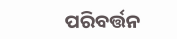ପରିବର୍ତ୍ତନ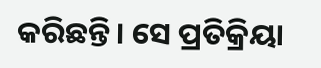କରିଛନ୍ତି। ସେ ପ୍ରତିକ୍ରିୟା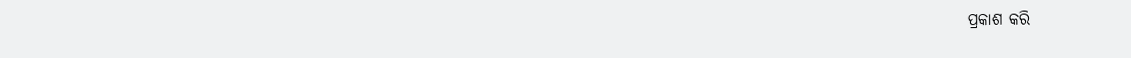ପ୍ରକାଶ କରି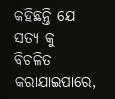କହିଛନ୍ତି ଯେ ସତ୍ୟ କୁ ବିଚଳିତ କରାଯାଇପାରେ,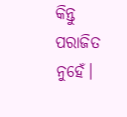କିନ୍ତୁ ପରାଜିତ ନୁହେଁ।